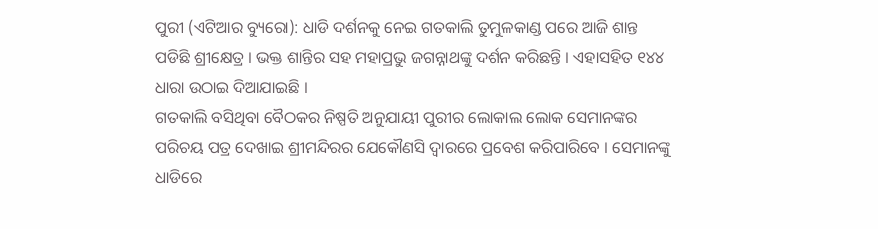ପୁରୀ (ଏଟିଆର ବ୍ୟୁରୋ): ଧାଡି ଦର୍ଶନକୁ ନେଇ ଗତକାଲି ତୁମୁଳକାଣ୍ଡ ପରେ ଆଜି ଶାନ୍ତ ପଡିଛି ଶ୍ରୀକ୍ଷେତ୍ର । ଭକ୍ତ ଶାନ୍ତିର ସହ ମହାପ୍ରଭୁ ଜଗନ୍ନାଥଙ୍କୁ ଦର୍ଶନ କରିଛନ୍ତି । ଏହାସହିତ ୧୪୪ ଧାରା ଉଠାଇ ଦିଆଯାଇଛି ।
ଗତକାଲି ବସିଥିବା ବୈଠକର ନିଷ୍ପତି ଅନୁଯାୟୀ ପୁରୀର ଲୋକାଲ ଲୋକ ସେମାନଙ୍କର ପରିଚୟ ପତ୍ର ଦେଖାଇ ଶ୍ରୀମନ୍ଦିରର ଯେକୌଣସି ଦ୍ୱାରରେ ପ୍ରବେଶ କରିପାରିବେ । ସେମାନଙ୍କୁ ଧାଡିରେ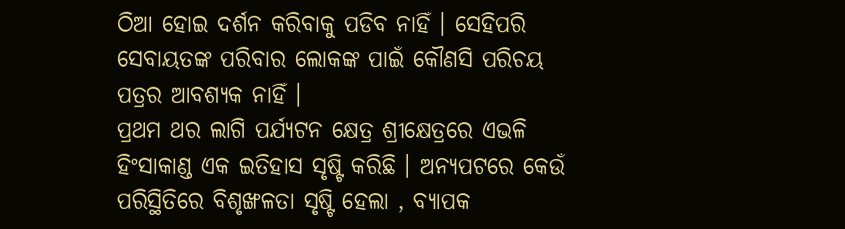ଠିଆ ହୋଇ ଦର୍ଶନ କରିବାକୁ ପଡିବ ନାହିଁ । ସେହିପରି ସେବାୟତଙ୍କ ପରିବାର ଲୋକଙ୍କ ପାଇଁ କୌଣସି ପରିଚୟ ପତ୍ରର ଆବଶ୍ୟକ ନାହିଁ ।
ପ୍ରଥମ ଥର ଲାଗି ପର୍ଯ୍ୟଟନ କ୍ଷେତ୍ର ଶ୍ରୀକ୍ଷେତ୍ରରେ ଏଭଳି ହିଂସାକାଣ୍ଡ ଏକ ଇତିହାସ ସୃଷ୍ଟି କରିଛି । ଅନ୍ୟପଟରେ କେଉଁ ପରିସ୍ଥିତିରେ ବିଶୃଙ୍ଖଳତା ସୃଷ୍ଟି ହେଲା , ବ୍ୟାପକ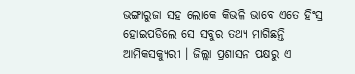ଭଙ୍ଗାରୁଜା ସହ ଲୋକେ କିଭଳି ଭାବେ ଏତେ ହିଂସ୍ର ହୋଇପଡିଲେ ସେ ସବୁର ତଥ୍ୟ ମାଗିଛନ୍ତି ଆମିକସକ୍ୟୁରୀ । ଜିଲ୍ଲା ପ୍ରଶାସନ ପକ୍ଷରୁ ଏ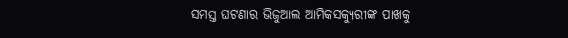ସମସ୍ତ ଘଟଣାର ଭିଜୁଆଲ ଆମିକସକ୍ୟୁରୀଙ୍କ ପାଖକୁ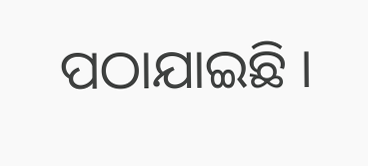ପଠାଯାଇଛି ।